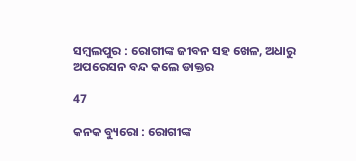ସମ୍ବଲପୁର : ରୋଗୀଙ୍କ ଜୀବନ ସହ ଖେଳ, ଅଧାରୁ ଅପରେସନ ବନ୍ଦ କଲେ ଡାକ୍ତର

47

କନକ ବ୍ୟୁରୋ : ରୋଗୀଙ୍କ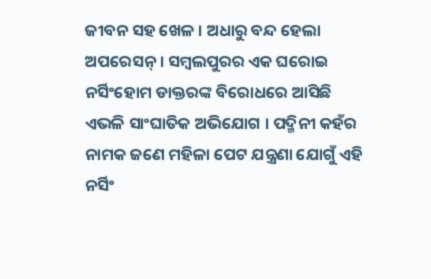ଜୀବନ ସହ ଖେଳ । ଅଧାରୁ ବନ୍ଦ ହେଲା ଅପରେସନ୍ । ସମ୍ବଲପୁରର ଏକ ଘରୋଇ ନର୍ସିଂହୋମ ଡାକ୍ତରଙ୍କ ବିରୋଧରେ ଆସିଛି ଏଭଳି ସାଂଘାତିକ ଅଭିଯୋଗ । ପଦ୍ମିନୀ କହଁର ନାମକ ଜଣେ ମହିଳା ପେଟ ଯନ୍ତ୍ରଣା ଯୋଗୁଁ ଏହି ନର୍ସିଂ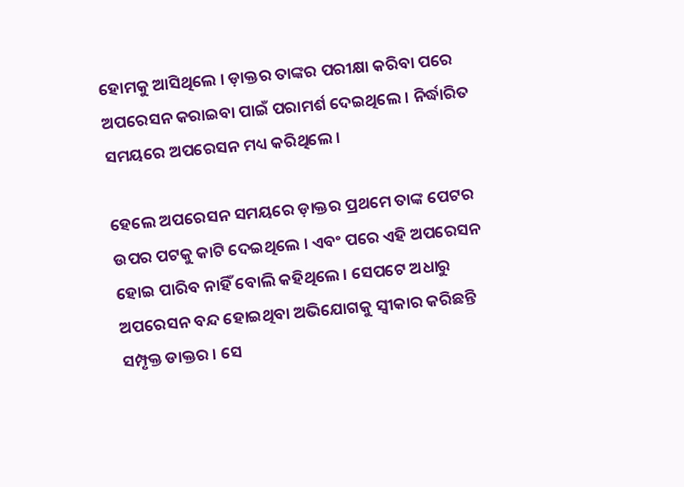ହୋମକୁ ଆସିଥିଲେ । ଡ଼ାକ୍ତର ତାଙ୍କର ପରୀକ୍ଷା କରିବା ପରେ ଅପରେସନ କରାଇବା ପାଇଁ ପରାମର୍ଶ ଦେଇଥିଲେ । ନିର୍ଦ୍ଧାରିତ ସମୟରେ ଅପରେସନ ମଧ୍ୟ କରିଥିଲେ ।

ହେଲେ ଅପରେସନ ସମୟରେ ଡ଼ାକ୍ତର ପ୍ରଥମେ ତାଙ୍କ ପେଟର ଉପର ପଟକୁ କାଟି ଦେଇଥିଲେ । ଏବଂ ପରେ ଏହି ଅପରେସନ ହୋଇ ପାରିବ ନାହିଁ ବୋଲି କହିଥିଲେ । ସେପଟେ ଅଧାରୁ ଅପରେସନ ବନ୍ଦ ହୋଇଥିବା ଅଭିଯୋଗକୁ ସ୍ୱୀକାର କରିଛନ୍ତି ସମ୍ପୃକ୍ତ ଡାକ୍ତର । ସେ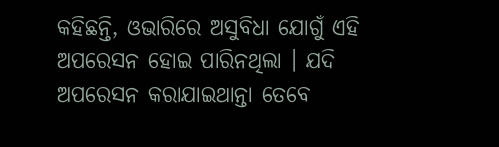କହିଛନ୍ତି, ଓଭାରିରେ ଅସୁବିଧା ଯୋଗୁଁ ଏହି ଅପରେସନ ହୋଇ ପାରିନଥିଲା । ଯଦି ଅପରେସନ କରାଯାଇଥାନ୍ତା ତେବେ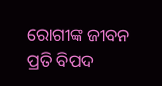ରୋଗୀଙ୍କ ଜୀବନ ପ୍ରତି ବିପଦ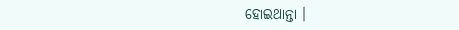ହୋଇଥାନ୍ତା ।